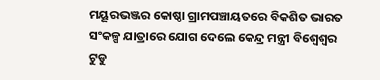ମୟୂରଭଞ୍ଜର କୋଷ୍ଠା ଗ୍ରାମପଞ୍ଚାୟତରେ ବିକଶିତ ଭାରତ ସଂକଳ୍ପ ଯାତ୍ରାରେ ଯୋଗ ଦେଲେ କେନ୍ଦ୍ର ମନ୍ତ୍ରୀ ବିଶ୍ଵେଶ୍ୱର ଟୁଡୁ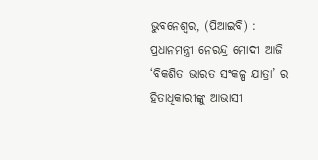ଭୁବନେଶ୍ୱର, (ପିଆଇବି) : ପ୍ରଧାନମନ୍ତ୍ରୀ ନେରନ୍ଦ୍ର ମୋଦୀ ଆଜି ‘ବିକଶିତ ଭାରତ ସଂକଳ୍ପ ଯାତ୍ରା’ ର ହିତାଧିକାରୀଙ୍କୁ ଆଭାସୀ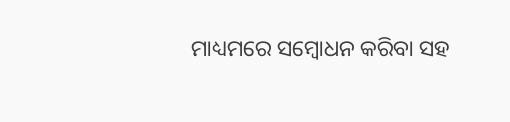ମାଧ୍ୟମରେ ସମ୍ବୋଧନ କରିବା ସହ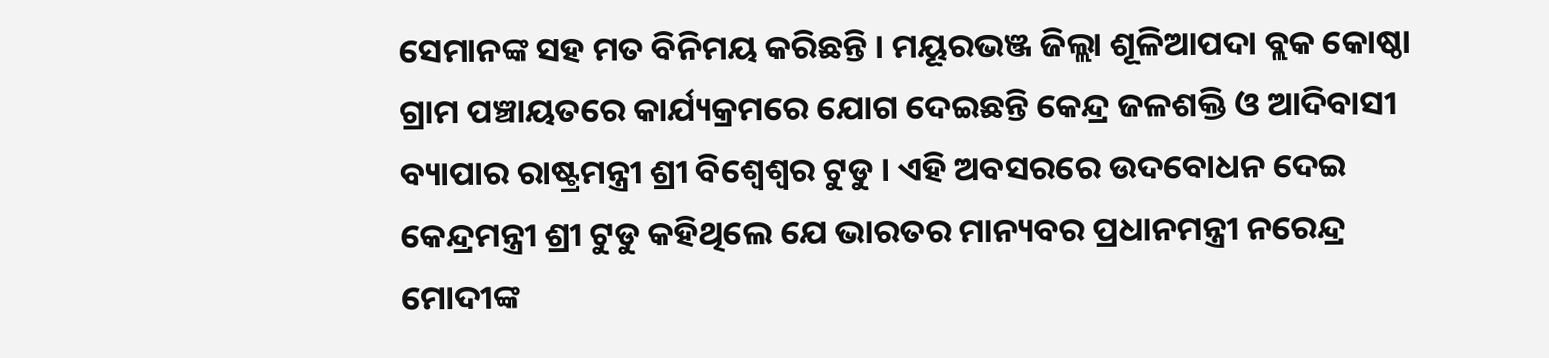ସେମାନଙ୍କ ସହ ମତ ବିନିମୟ କରିଛନ୍ତି । ମୟୂରଭଞ୍ଜ ଜିଲ୍ଲା ଶୂଳିଆପଦା ବ୍ଲକ କୋଷ୍ଠା ଗ୍ରାମ ପଞ୍ଚାୟତରେ କାର୍ଯ୍ୟକ୍ରମରେ ଯୋଗ ଦେଇଛନ୍ତି କେନ୍ଦ୍ର ଜଳଶକ୍ତି ଓ ଆଦିବାସୀ ବ୍ୟାପାର ରାଷ୍ଟ୍ରମନ୍ତ୍ରୀ ଶ୍ରୀ ବିଶ୍ଵେଶ୍ୱର ଟୁଡୁ । ଏହି ଅବସରରେ ଉଦବୋଧନ ଦେଇ କେନ୍ଦ୍ରମନ୍ତ୍ରୀ ଶ୍ରୀ ଟୁଡୁ କହିଥିଲେ ଯେ ଭାରତର ମାନ୍ୟବର ପ୍ରଧାନମନ୍ତ୍ରୀ ନରେନ୍ଦ୍ର ମୋଦୀଙ୍କ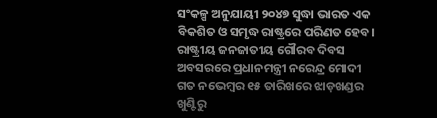ସଂକଳ୍ପ ଅନୁଯାୟୀ ୨୦୪୭ ସୁଦ୍ଧା ଭାରତ ଏକ ବିକଶିତ ଓ ସମୃଦ୍ଧ ରାଷ୍ଟ୍ରରେ ପରିଣତ ହେବ। ରାଷ୍ଟ୍ରୀୟ ଜନଜାତୀୟ ଗୌରବ ଦିବସ ଅବସରରେ ପ୍ରଧାନମନ୍ତ୍ରୀ ନରେନ୍ଦ୍ର ମୋଦୀ ଗତ ନଭେମ୍ବର ୧୫ ତାରିଖରେ ଝାଡ଼ଖଣ୍ଡର ଖୁଣ୍ଟିରୁ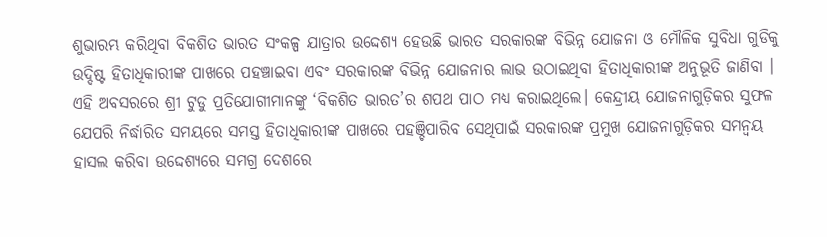ଶୁଭାରମ୍ଭ କରିଥିବା ବିକଶିତ ଭାରତ ସଂକଳ୍ପ ଯାତ୍ରାର ଉଦ୍ଦେଶ୍ୟ ହେଉଛି ଭାରତ ସରକାରଙ୍କ ବିଭିନ୍ନ ଯୋଜନା ଓ ମୌଳିକ ସୁବିଧା ଗୁଡିକୁ ଉଦ୍ଦିଷ୍ଟ ହିତାଧିକାରୀଙ୍କ ପାଖରେ ପହଞ୍ଚାଇବା ଏବଂ ସରକାରଙ୍କ ବିଭିନ୍ନ ଯୋଜନାର ଲାଭ ଉଠାଇଥିବା ହିତାଧିକାରୀଙ୍କ ଅନୁଭୂତି ଜାଣିବା । ଏହି ଅବସରରେ ଶ୍ରୀ ଟୁଡୁ ପ୍ରତିଯୋଗୀମାନଙ୍କୁ ‘ବିକଶିତ ଭାରତ’ର ଶପଥ ପାଠ ମଧ୍ୟ କରାଇଥିଲେ। କେନ୍ଦ୍ରୀୟ ଯୋଜନାଗୁଡ଼ିକର ସୁଫଳ ଯେପରି ନିର୍ଦ୍ଧାରିତ ସମୟରେ ସମସ୍ତ ହିତାଧିକାରୀଙ୍କ ପାଖରେ ପହଞ୍ଚିପାରିବ ସେଥିପାଇଁ ସରକାରଙ୍କ ପ୍ରମୁଖ ଯୋଜନାଗୁଡ଼ିକର ସମନ୍ୱୟ ହାସଲ କରିବା ଉଦ୍ଦେଶ୍ୟରେ ସମଗ୍ର ଦେଶରେ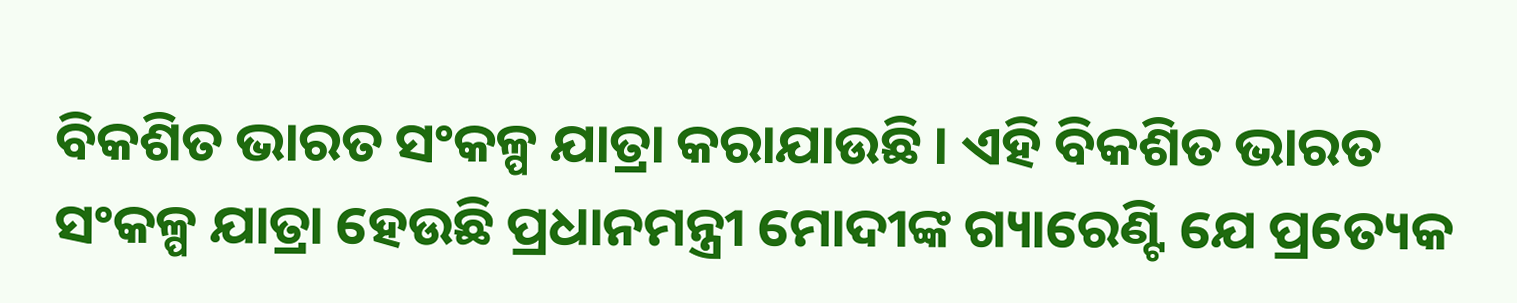ବିକଶିତ ଭାରତ ସଂକଳ୍ପ ଯାତ୍ରା କରାଯାଉଛି । ଏହି ବିକଶିତ ଭାରତ ସଂକଳ୍ପ ଯାତ୍ରା ହେଉଛି ପ୍ରଧାନମନ୍ତ୍ରୀ ମୋଦୀଙ୍କ ଗ୍ୟାରେଣ୍ଟି ଯେ ପ୍ରତ୍ୟେକ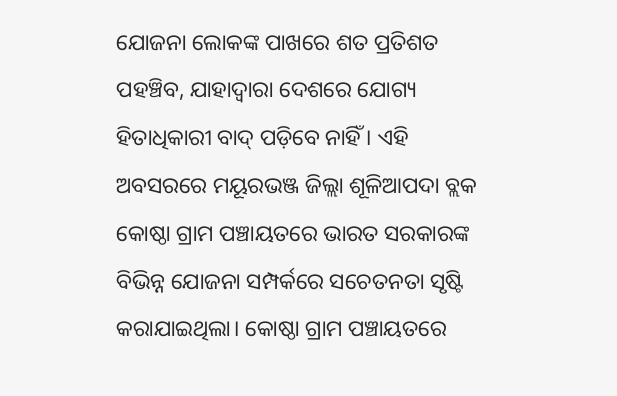ଯୋଜନା ଲୋକଙ୍କ ପାଖରେ ଶତ ପ୍ରତିଶତ ପହଞ୍ଚିବ, ଯାହାଦ୍ୱାରା ଦେଶରେ ଯୋଗ୍ୟ ହିତାଧିକାରୀ ବାଦ୍ ପଡ଼ିବେ ନାହିଁ । ଏହି ଅବସରରେ ମୟୂରଭଞ୍ଜ ଜିଲ୍ଲା ଶୂଳିଆପଦା ବ୍ଲକ କୋଷ୍ଠା ଗ୍ରାମ ପଞ୍ଚାୟତରେ ଭାରତ ସରକାରଙ୍କ ବିଭିନ୍ନ ଯୋଜନା ସମ୍ପର୍କରେ ସଚେତନତା ସୃଷ୍ଟି କରାଯାଇଥିଲା। କୋଷ୍ଠା ଗ୍ରାମ ପଞ୍ଚାୟତରେ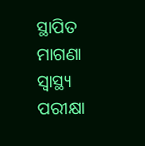ସ୍ଥାପିତ ମାଗଣା ସ୍ୱାସ୍ଥ୍ୟ ପରୀକ୍ଷା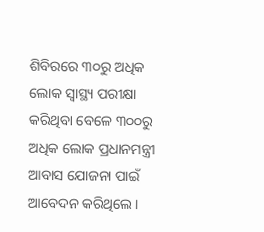ଶିବିରରେ ୩୦ରୁ ଅଧିକ ଲୋକ ସ୍ୱାସ୍ଥ୍ୟ ପରୀକ୍ଷା କରିଥିବା ବେଳେ ୩୦୦ରୁ ଅଧିକ ଲୋକ ପ୍ରଧାନମନ୍ତ୍ରୀ ଆବାସ ଯୋଜନା ପାଇଁ ଆବେଦନ କରିଥିଲେ।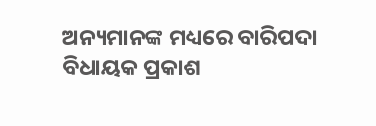ଅନ୍ୟମାନଙ୍କ ମଧ୍ୟରେ ବାରିପଦା ବିଧାୟକ ପ୍ରକାଶ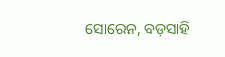ସୋରେନ, ବଡ଼ସାହି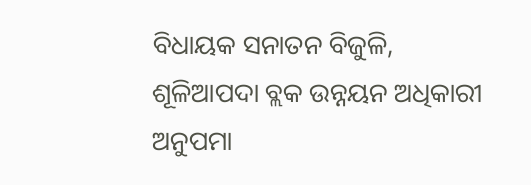ବିଧାୟକ ସନାତନ ବିଜୁଳି, ଶୂଳିଆପଦା ବ୍ଲକ ଉନ୍ନୟନ ଅଧିକାରୀ ଅନୁପମା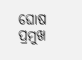ଘୋଷ ପ୍ରମୁଖ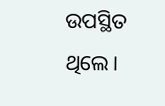ଉପସ୍ଥିତ ଥିଲେ।